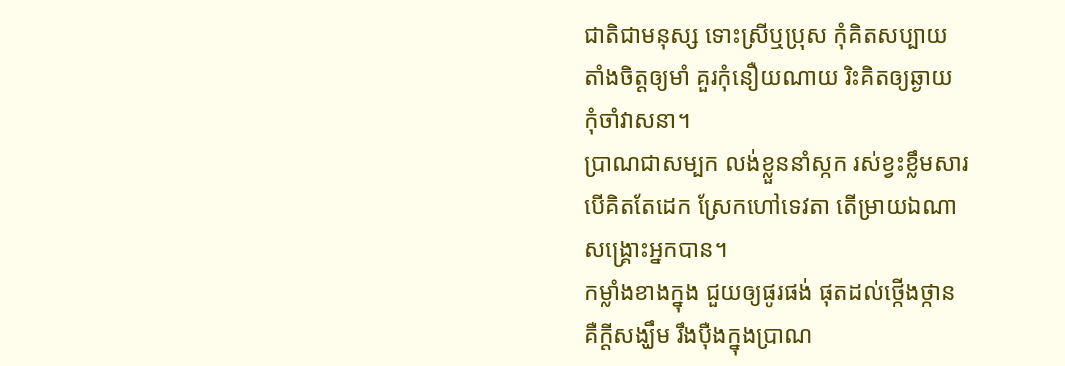ជាតិជាមនុស្ស ទោះស្រីឬប្រុស កុំគិតសប្បាយ
តាំងចិត្តឲ្យមាំ គួរកុំនឿយណាយ រិះគិតឲ្យឆ្ងាយ
កុំចាំវាសនា។
ប្រាណជាសម្បក លង់ខ្លួននាំស្កក រស់ខ្វះខ្លឹមសារ
បើគិតតែដេក ស្រែកហៅទេវតា តើម្រាយឯណា
សង្គ្រោះអ្នកបាន។
កម្លាំងខាងក្នុង ជួយឲ្យផូរផង់ ផុតដល់ថ្កើងថ្កាន
គឺក្ដីសង្ឃឹម រឹងប៉ឺងក្នុងប្រាណ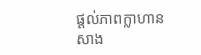ផ្ដល់ភាពក្លាហាន
សាង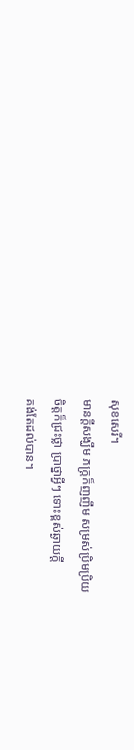សុខសេរី។
មានក្ដីសង្ឃឹម ភក្ត្រក៏ញញឹម សម្រស់ប្រិមប្រិយ
ចិត្តក៏ជ្រះថ្លា ប្រាថ្នាអ្វីៗ ទោះខ្ពស់ឆ្ងាយក្ដី
គង់តែដល់បាន។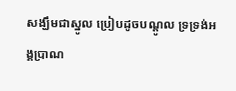សង្ឃឹមជាស្នូល ប្រៀបដូចបណ្ដូល ទ្រទ្រង់អង្គប្រាណ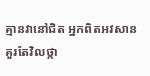គ្មានវានៅជិត អ្នកពិតអវសាន គួរតែវិលថ្កា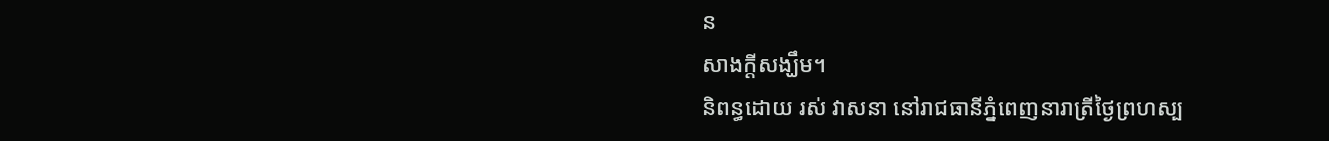ន
សាងក្ដីសង្ឃឹម។
និពន្ធដោយ រស់ វាសនា នៅរាជធានីភ្នំពេញនារាត្រីថ្ងៃព្រហស្ប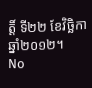ត្តិ៍ ទី២២ ខែវិច្ឆិកា ឆ្នាំ២០១២។
No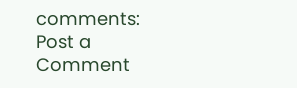comments:
Post a Comment